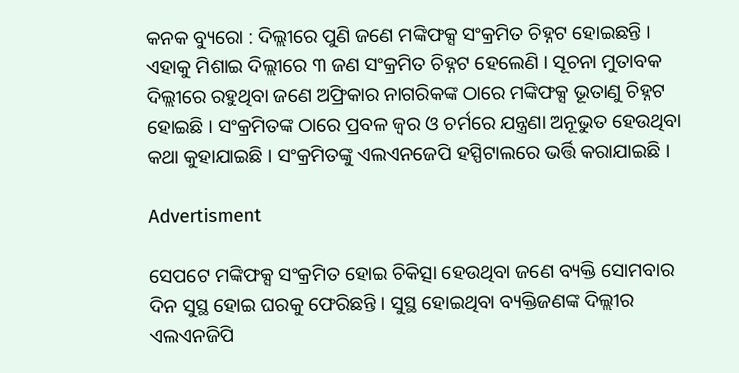କନକ ବ୍ୟୁରୋ : ଦିଲ୍ଲୀରେ ପୁଣି ଜଣେ ମଙ୍କିଫକ୍ସ ସଂକ୍ରମିତ ଚିହ୍ନଟ ହୋଇଛନ୍ତି । ଏହାକୁ ମିଶାଇ ଦିଲ୍ଲୀରେ ୩ ଜଣ ସଂକ୍ରମିତ ଚିହ୍ନଟ ହେଲେଣି । ସୂଚନା ମୁତାବକ ଦିଲ୍ଲୀରେ ରହୁଥିବା ଜଣେ ଅଫ୍ରିକାର ନାଗରିକଙ୍କ ଠାରେ ମଙ୍କିଫକ୍ସ ଭୂତାଣୁ ଚିହ୍ନଟ ହୋଇଛି । ସଂକ୍ରମିତଙ୍କ ଠାରେ ପ୍ରବଳ ଜ୍ୱର ଓ ଚର୍ମରେ ଯନ୍ତ୍ରଣା ଅନୂଭୁତ ହେଉଥିବା କଥା କୁହାଯାଇଛି । ସଂକ୍ରମିତଙ୍କୁ ଏଲଏନଜେପି ହସ୍ପିଟାଲରେ ଭର୍ତ୍ତି କରାଯାଇଛି ।

Advertisment

ସେପଟେ ମଙ୍କିଫକ୍ସ ସଂକ୍ରମିତ ହୋଇ ଚିକିତ୍ସା ହେଉଥିବା ଜଣେ ବ୍ୟକ୍ତି ସୋମବାର ଦିନ ସୁସ୍ଥ ହୋଇ ଘରକୁ ଫେରିଛନ୍ତି । ସୁସ୍ଥ ହୋଇଥିବା ବ୍ୟକ୍ତିଜଣଙ୍କ ଦିଲ୍ଲୀର ଏଲଏନଜିପି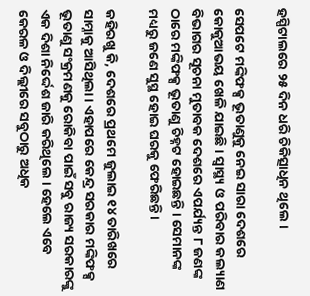ହସ୍ପିଟାଲରେ ୨୫ ଦିନ ଧରି ଚିକିତ୍ସାଧିନ ଥିଲେ ।

ସେପଟେ ମଙ୍କିଫକ୍ସ ଭୂତାଣୁକୁ ନେଇ ସାରା ଦେଶରେ କୋକୁଆଭୟ ଖେଳି ଯାଇଛି । ସ୍ୱାସ୍ଥ୍ୟ ଓ ପରିବାର କଲ୍ୟାଣ ବିଭାଗର ସୂଚନା ମୁତାବକ ଦେଶରେ ଏପର୍ଯ୍ୟନ୍ତ ୮ ଜଣଙ୍କ ଠାରେ ମଙ୍କିଫକ୍ସ ଭୂତାଣୁ ଚିହ୍ନଟ ହୋଇଛନ୍ତି । ସେମାନଙ୍କ ମଧ୍ୟରୁ ଜଣେ ସୁସ୍ଥ ହୋଇ ଘରକୁ ଫେରିଛନ୍ତି ।

କହିରଖୁ କି, ଦେଶରେ ପ୍ରଥମେ ଜୁଲାଇ ୧୪ ତାରିଖରେ ସାମ୍ନାକୁ ଆସିଥିଲା । ଏହାପରେ କେନ୍ଦ୍ର ସରକାର ମଙ୍କିଫକ୍ସ ଭୂତାଣୁ ସଂକ୍ରମଣକୁ ରୋକିବା ପାଇଁ ସବୁ ରାଜ୍ୟ ସରକାରଙ୍କୁ ଏକ ଦିଶା ନିର୍ଦ୍ଦେଶ ଜାରି କରିଥିଲେ । ହେଲେ ଏବେ କେରଳ ଓ ଦିଲ୍ଲୀରେ ସବୁଠାରୁ ଅଧିକ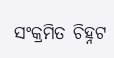ସଂକ୍ରମିତ ଚିହ୍ନଟ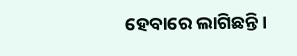ହେବାରେ ଲାଗିଛନ୍ତି ।